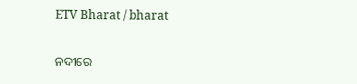ETV Bharat / bharat

ନଦୀରେ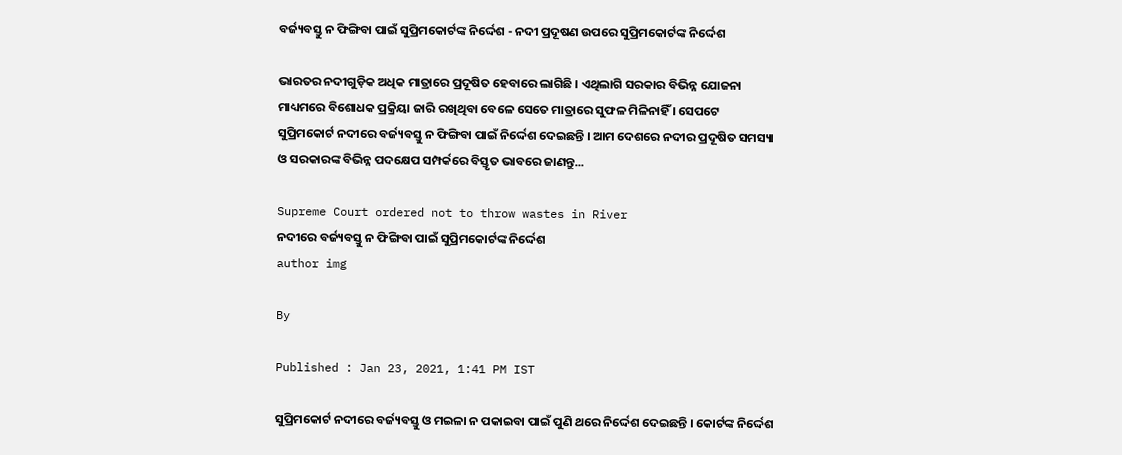ବର୍ଜ୍ୟବସ୍ତୁ ନ ଫିଙ୍ଗିବା ପାଇଁ ସୁପ୍ରିମକୋର୍ଟଙ୍କ ନିର୍ଦ୍ଦେଶ - ନଦୀ ପ୍ରଦୂଷଣ ଉପରେ ସୁପ୍ରିମକୋର୍ଟଙ୍କ ନିର୍ଦ୍ଦେଶ

ଭାରତର ନଦୀଗୁଡ଼ିକ ଅଧିକ ମାତ୍ରାରେ ପ୍ରଦୂଷିତ ହେବାରେ ଲାଗିଛି । ଏଥିଲାଗି ସରକାର ବିଭିନ୍ନ ଯୋଜନା ମାଧ୍ୟମରେ ବିଶୋଧକ ପ୍ରକ୍ରିୟା ଜାରି ରଖିଥିବା ବେଳେ ସେତେ ମାତ୍ରାରେ ସୁଫଳ ମିଳିନାହିଁ । ସେପଟେ ସୁପ୍ରିମକୋର୍ଟ ନଦୀରେ ବର୍ଜ୍ୟବସ୍ତୁ ନ ଫିଙ୍ଗିବା ପାଇଁ ନିର୍ଦ୍ଦେଶ ଦେଇଛନ୍ତି । ଆମ ଦେଶରେ ନଦୀର ପ୍ରଦୂଷିତ ସମସ୍ୟା ଓ ସରକାରଙ୍କ ବିଭିନ୍ନ ପଦକ୍ଷେପ ସମ୍ପର୍କରେ ବିସ୍ତୃତ ଭାବରେ ଜାଣନ୍ତୁ...

Supreme Court ordered not to throw wastes in River
ନଦୀରେ ବର୍ଜ୍ୟବସ୍ତୁ ନ ଫିଙ୍ଗିବା ପାଇଁ ସୁପ୍ରିମକୋର୍ଟଙ୍କ ନିର୍ଦ୍ଦେଶ
author img

By

Published : Jan 23, 2021, 1:41 PM IST

ସୁପ୍ରିମକୋର୍ଟ ନଦୀରେ ବର୍ଜ୍ୟବସ୍ତୁ ଓ ମଇଳା ନ ପକାଇବା ପାଇଁ ପୁଣି ଥରେ ନିର୍ଦ୍ଦେଶ ଦେଇଛନ୍ତି । କୋର୍ଟଙ୍କ ନିର୍ଦ୍ଦେଶ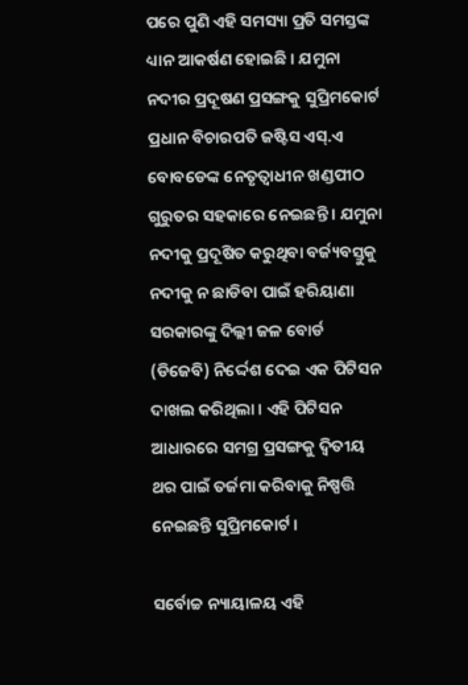ପରେ ପୁଣି ଏହି ସମସ୍ୟା ପ୍ରତି ସମସ୍ତଙ୍କ ଧ୍ୟାନ ଆକର୍ଷଣ ହୋଇଛି । ଯମୁନା ନଦୀର ପ୍ରଦୂଷଣ ପ୍ରସଙ୍ଗକୁ ସୁପ୍ରିମକୋର୍ଟ ପ୍ରଧାନ ବିଚାରପତି ଜଷ୍ଟିସ ଏସ୍‌.ଏ ବୋବଡେଙ୍କ ନେତୃତ୍ୱାଧୀନ ଖଣ୍ଡପୀଠ ଗୁରୁତର ସହକାରେ ନେଇଛନ୍ତି । ଯମୁନା ନଦୀକୁ ପ୍ରଦୂଷିତ କରୁଥିବା ବର୍ଜ୍ୟବସ୍ତୁକୁ ନଦୀକୁ ନ ଛାଡିବା ପାଇଁ ହରିୟାଣା ସରକାରଙ୍କୁ ଦିଲ୍ଲୀ ଜଳ ବୋର୍ଡ (ଡିଜେବି) ନିର୍ଦ୍ଦେଶ ଦେଇ ଏକ ପିଟିସନ ଦାଖଲ କରିଥିଲା । ଏହି ପିଟିସନ ଆଧାରରେ ସମଗ୍ର ପ୍ରସଙ୍ଗକୁ ଦ୍ୱିତୀୟ ଥର ପାଇଁ ତର୍ଜମା କରିବାକୁ ନିଷ୍ପତ୍ତି ନେଇଛନ୍ତି ସୁପ୍ରିମକୋର୍ଟ ।

ସର୍ବୋଚ୍ଚ ନ୍ୟାୟାଳୟ ଏହି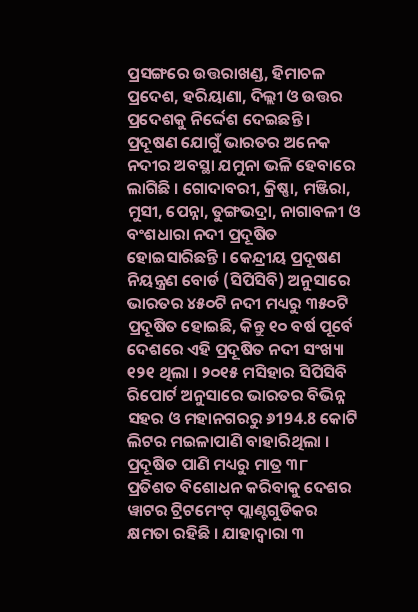ପ୍ରସଙ୍ଗରେ ଉତ୍ତରାଖଣ୍ଡ, ହିମାଚଳ ପ୍ରଦେଶ, ହରିୟାଣା, ଦିଲ୍ଲୀ ଓ ଉତ୍ତର ପ୍ରଦେଶକୁ ନିର୍ଦ୍ଦେଶ ଦେଇଛନ୍ତି । ପ୍ରଦୂଷଣ ଯୋଗୁଁ ଭାରତର ଅନେକ ନଦୀର ଅବସ୍ଥା ଯମୁନା ଭଳି ହେବାରେ ଲାଗିଛି । ଗୋଦାବରୀ, କ୍ରିଷ୍ଣା, ମଞ୍ଜିରା, ମୁସୀ, ପେନ୍ନା, ତୁଙ୍ଗଭଦ୍ରା, ନାଗାବଳୀ ଓ ବଂଶଧାରା ନଦୀ ପ୍ରଦୂଷିତ ହୋଇସାରିଛନ୍ତି । କେନ୍ଦ୍ରୀୟ ପ୍ରଦୂଷଣ ନିୟନ୍ତ୍ରଣ ବୋର୍ଡ (ସିପିସିବି) ଅନୁସାରେ ଭାରତର ୪୫୦ଟି ନଦୀ ମଧ୍ୟରୁ ୩୫୦ଟି ପ୍ରଦୂଷିତ ହୋଇଛି, କିନ୍ତୁ ୧୦ ବର୍ଷ ପୂର୍ବେ ଦେଶରେ ଏହି ପ୍ରଦୂଷିତ ନଦୀ ସଂଖ୍ୟା ୧୨୧ ଥିଲା । ୨୦୧୫ ମସିହାର ସିପିସିବି ରିପୋର୍ଟ ଅନୁସାରେ ଭାରତର ବିଭିନ୍ନ ସହର ଓ ମହାନଗରରୁ ୬194.8 କୋଟି ଲିଟର ମଇଳାପାଣି ବାହାରିଥିଲା । ପ୍ରଦୂଷିତ ପାଣି ମଧ୍ୟରୁ ମାତ୍ର ୩୮ ପ୍ରତିଶତ ବିଶୋଧନ କରିବାକୁ ଦେଶର ୱାଟର ଟ୍ରିଟମେଂଟ୍ ପ୍ଲାଣ୍ଟଗୁଡିକର କ୍ଷମତା ରହିଛି । ଯାହାଦ୍ବାରା ୩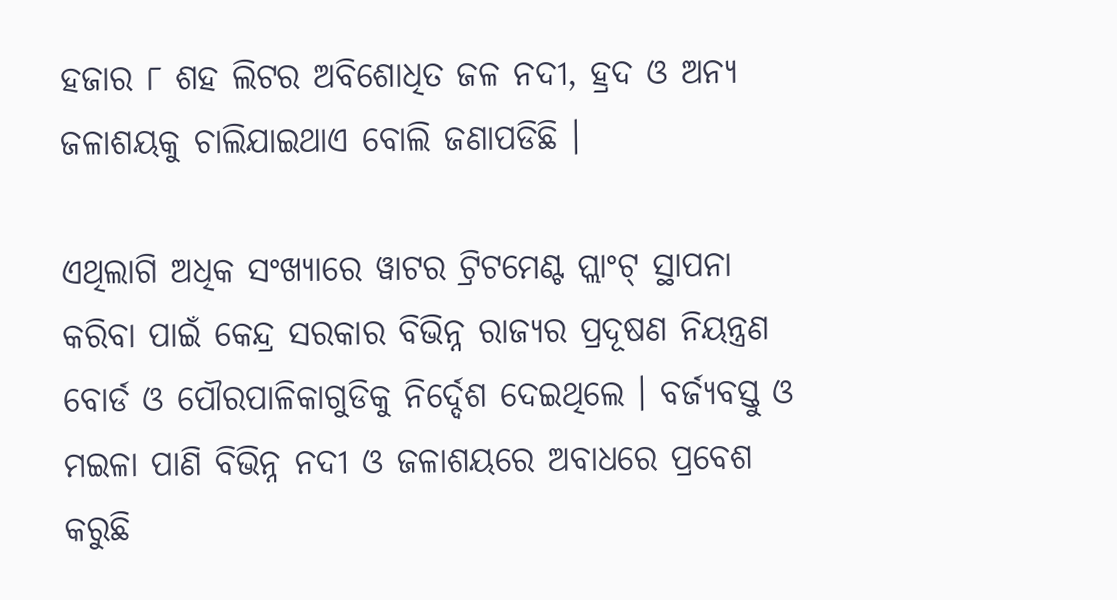ହଜାର ୮ ଶହ ଲିଟର ଅବିଶୋଧିତ ଜଳ ନଦୀ, ହ୍ରଦ ଓ ଅନ୍ୟ ଜଳାଶୟକୁ ଚାଲିଯାଇଥାଏ ବୋଲି ଜଣାପଡିଛି ।

ଏଥିଲାଗି ଅଧିକ ସଂଖ୍ୟାରେ ୱାଟର ଟ୍ରିଟମେଣ୍ଟ ପ୍ଲାଂଟ୍ ସ୍ଥାପନା କରିବା ପାଇଁ କେନ୍ଦ୍ର ସରକାର ବିଭିନ୍ନ ରାଜ୍ୟର ପ୍ରଦୂଷଣ ନିୟନ୍ତ୍ରଣ ବୋର୍ଡ ଓ ପୌରପାଳିକାଗୁଡିକୁ ନିର୍ଦ୍ଦେଶ ଦେଇଥିଲେ । ବର୍ଜ୍ୟବସ୍ତୁ ଓ ମଇଳା ପାଣି ବିଭିନ୍ନ ନଦୀ ଓ ଜଳାଶୟରେ ଅବାଧରେ ପ୍ରବେଶ କରୁଛି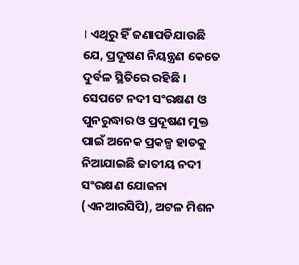। ଏଥିରୁ ହିଁ ଜଣାପଡିଯାଉଛି ଯେ, ପ୍ରଦୂଷଣ ନିୟନ୍ତ୍ରଣ କେତେ ଦୁର୍ବଳ ସ୍ଥିତିରେ ରହିଛି । ସେପଟେ ନଦୀ ସଂରକ୍ଷଣ ଓ ପୁନରୁଦ୍ଧାର ଓ ପ୍ରଦୂଷଣ ମୁକ୍ତ ପାଇଁ ଅନେକ ପ୍ରକଳ୍ପ ହାତକୁ ନିଆଯାଇଛି ଜାତୀୟ ନଦୀ ସଂରକ୍ଷଣ ଯୋଜନା (ଏନଆରସିପି), ଅଟଳ ମିଶନ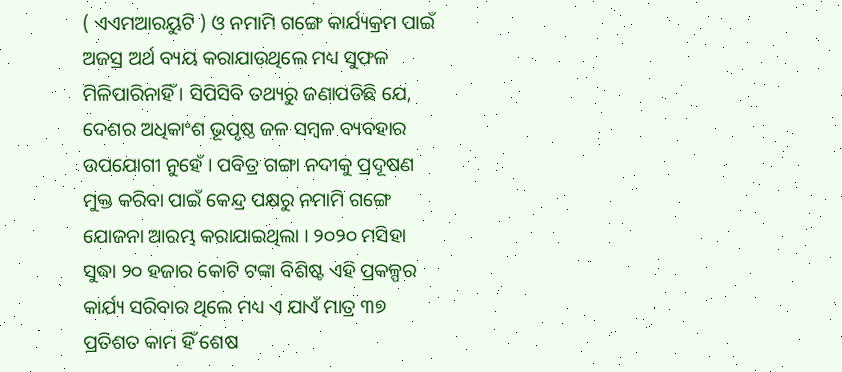( ଏଏମଆରୟୁଟି ) ଓ ନମାମି ଗଙ୍ଗେ କାର୍ଯ୍ୟକ୍ରମ ପାଇଁ ଅଜସ୍ର ଅର୍ଥ ବ୍ୟୟ କରାଯାଉଥିଲେ ମଧ୍ୟ ସୁଫଳ ମିଳିପାରିନାହିଁ । ସିପିସିବି ତଥ୍ୟରୁ ଜଣାପଡିଛି ଯେ, ଦେଶର ଅଧିକାଂଶ ଭୂପୃଷ୍ଠ ଜଳ ସମ୍ବଳ ବ୍ୟବହାର ଉପଯୋଗୀ ନୁହେଁ । ପବିତ୍ର ଗଙ୍ଗା ନଦୀକୁ ପ୍ରଦୂଷଣ ମୁକ୍ତ କରିବା ପାଇଁ କେନ୍ଦ୍ର ପକ୍ଷରୁ ନମାମି ଗଙ୍ଗେ ଯୋଜନା ଆରମ୍ଭ କରାଯାଇଥିଲା । ୨୦୨୦ ମସିହା ସୁଦ୍ଧା ୨୦ ହଜାର କୋଟି ଟଙ୍କା ବିଶିଷ୍ଟ ଏହି ପ୍ରକଳ୍ପର କାର୍ଯ୍ୟ ସରିବାର ଥିଲେ ମଧ୍ୟ ଏ ଯାଏଁ ମାତ୍ର ୩୭ ପ୍ରତିଶତ କାମ ହିଁ ଶେଷ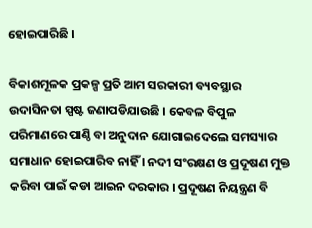ହୋଇପାରିଛି ।

ବିକାଶମୂଳକ ପ୍ରକଳ୍ପ ପ୍ରତି ଆମ ସରକାରୀ ବ୍ୟବସ୍ଥାର ଉଦାସିନତା ସ୍ପଷ୍ଟ ଜଣାପଡିଯାଉଛି । କେବଳ ବିପୁଳ ପରିମାଣରେ ପାଣ୍ଠି ବା ଅନୁଦାନ ଯୋଗାଇଦେଲେ ସମସ୍ୟାର ସମାଧାନ ହୋଇପାରିବ ନାହିଁ । ନଦୀ ସଂରକ୍ଷଣ ଓ ପ୍ରଦୂଷଣ ମୁକ୍ତ କରିବା ପାଇଁ କଡା ଆଇନ ଦରକାର । ପ୍ରଦୂଷଣ ନିୟନ୍ତ୍ରଣ ବି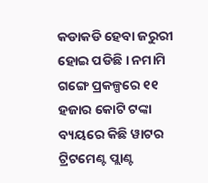କଡାକଡି ହେବା ଜରୁରୀ ହୋଇ ପଡିଛି । ନମାମି ଗଙ୍ଗେ ପ୍ରକଳ୍ପରେ ୧୧ ହଜାର କୋଟି ଟଙ୍କା ବ୍ୟୟରେ କିଛି ୱାଟର ଟ୍ରିଟମେଣ୍ଟ ପ୍ଲାଣ୍ଟ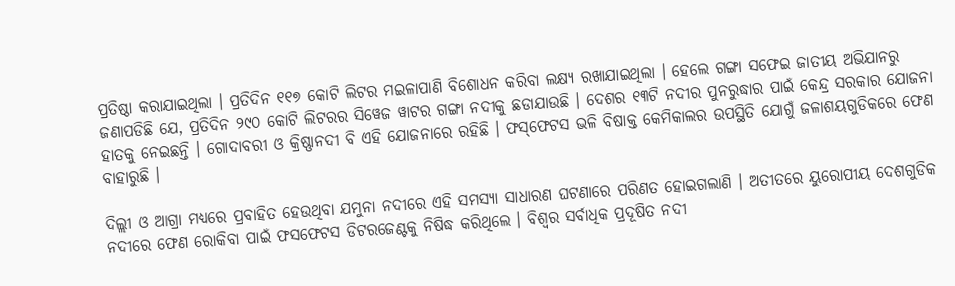ପ୍ରତିଷ୍ଠା କରାଯାଇଥିଲା । ପ୍ରତିଦିନ ୧୧୭ କୋଟି ଲିଟର ମଇଳାପାଣି ବିଶୋଧନ କରିବା ଲକ୍ଷ୍ୟ ରଖାଯାଇଥିଲା । ହେଲେ ଗଙ୍ଗା ସଫେଇ ଜାତୀୟ ଅଭିଯାନରୁ ଜଣାପଡିଛି ଯେ, ପ୍ରତିଦିନ ୨୯୦ କୋଟି ଲିଟରର ସିୱେଜ ୱାଟର ଗଙ୍ଗା ନଦୀକୁ ଛଡାଯାଉଛି । ଦେଶର ୧୩ଟି ନଦୀର ପୁନରୁଦ୍ଧାର ପାଇଁ କେନ୍ଦ୍ର ସରକାର ଯୋଜନା ହାତକୁ ନେଇଛନ୍ତି । ଗୋଦାବରୀ ଓ କ୍ରିଷ୍ଣାନଦୀ ବି ଏହି ଯୋଜନାରେ ରହିଛି । ଫସ୍‌ଫେଟସ ଭଳି ବିଷାକ୍ତ କେମିକାଲର ଉପସ୍ଥିତି ଯୋଗୁଁ ଜଳାଶୟଗୁଡିକରେ ଫେଣ ବାହାରୁଛି ।

ଦିଲ୍ଲୀ ଓ ଆଗ୍ରା ମଧ୍ୟରେ ପ୍ରବାହିତ ହେଉଥିବା ଯମୁନା ନଦୀରେ ଏହି ସମସ୍ୟା ସାଧାରଣ ଘଟଣାରେ ପରିଣତ ହୋଇଗଲାଣି । ଅତୀତରେ ୟୁରୋପୀୟ ଦେଶଗୁଡିକ ନଦୀରେ ଫେଣ ରୋକିବା ପାଇଁ ଫସଫେଟସ ଡିଟରଜେଣ୍ଟକୁ ନିଷିଦ୍ଧ କରିଥିଲେ । ବିଶ୍ୱର ସର୍ବାଧିକ ପ୍ରଦୂଷିତ ନଦୀ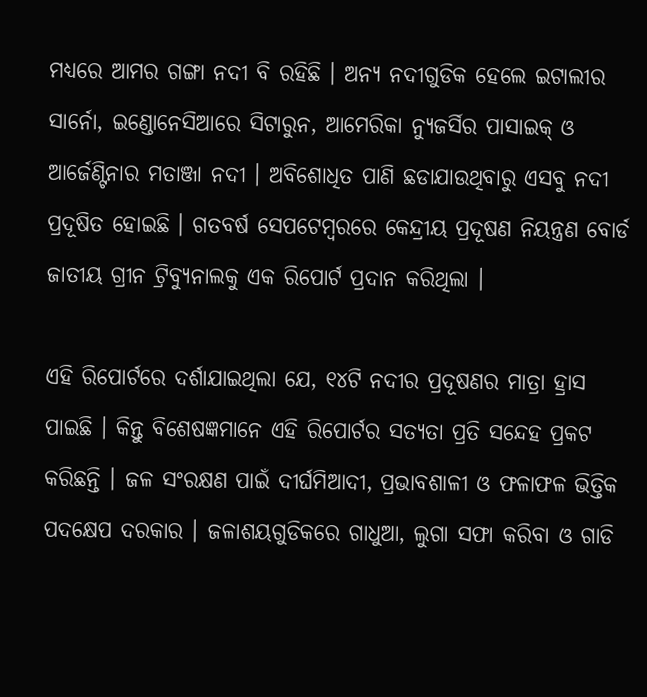ମଧ୍ୟରେ ଆମର ଗଙ୍ଗା ନଦୀ ବି ରହିଛି । ଅନ୍ୟ ନଦୀଗୁଡିକ ହେଲେ ଇଟାଲୀର ସାର୍ନୋ, ଇଣ୍ଡୋନେସିଆରେ ସିଟାରୁନ, ଆମେରିକା ନ୍ୟୁଜର୍ସିର ପାସାଇକ୍ ଓ ଆର୍ଜେଣ୍ଟିନାର ମତାଞ୍ଜା ନଦୀ । ଅବିଶୋଧିତ ପାଣି ଛଡାଯାଉଥିବାରୁ ଏସବୁ ନଦୀ ପ୍ରଦୂଷିତ ହୋଇଛି । ଗତବର୍ଷ ସେପଟେମ୍ବରରେ କେନ୍ଦ୍ରୀୟ ପ୍ରଦୂଷଣ ନିୟନ୍ତ୍ରଣ ବୋର୍ଡ ଜାତୀୟ ଗ୍ରୀନ ଟ୍ରିବ୍ୟୁନାଲକୁ ଏକ ରିପୋର୍ଟ ପ୍ରଦାନ କରିଥିଲା ।

ଏହି ରିପୋର୍ଟରେ ଦର୍ଶାଯାଇଥିଲା ଯେ, ୧୪ଟି ନଦୀର ପ୍ରଦୂଷଣର ମାତ୍ରା ହ୍ରାସ ପାଇଛି । କିନ୍ତୁ ବିଶେଷଜ୍ଞମାନେ ଏହି ରିପୋର୍ଟର ସତ୍ୟତା ପ୍ରତି ସନ୍ଦେହ ପ୍ରକଟ କରିଛନ୍ତି । ଜଳ ସଂରକ୍ଷଣ ପାଇଁ ଦୀର୍ଘମିଆଦୀ, ପ୍ରଭାବଶାଳୀ ଓ ଫଳାଫଳ ଭିତ୍ତିକ ପଦକ୍ଷେପ ଦରକାର । ଜଳାଶୟଗୁଡିକରେ ଗାଧୁଆ, ଲୁଗା ସଫା କରିବା ଓ ଗାଡି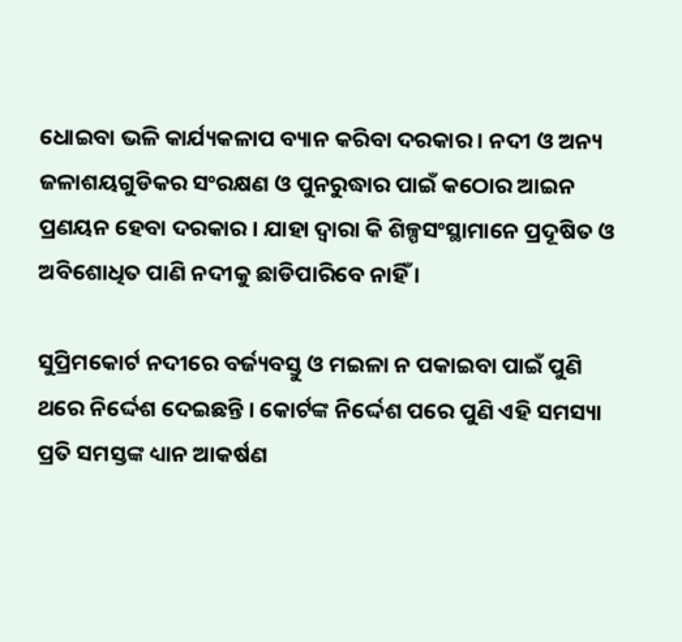ଧୋଇବା ଭଳି କାର୍ଯ୍ୟକଳାପ ବ୍ୟାନ କରିବା ଦରକାର । ନଦୀ ଓ ଅନ୍ୟ ଜଳାଶୟଗୁଡିକର ସଂରକ୍ଷଣ ଓ ପୁନରୁଦ୍ଧାର ପାଇଁ କଠୋର ଆଇନ ପ୍ରଣୟନ ହେବା ଦରକାର । ଯାହା ଦ୍ୱାରା କି ଶିଳ୍ପସଂସ୍ଥାମାନେ ପ୍ରଦୂଷିତ ଓ ଅବିଶୋଧିତ ପାଣି ନଦୀକୁ ଛାଡିପାରିବେ ନାହିଁ ।

ସୁପ୍ରିମକୋର୍ଟ ନଦୀରେ ବର୍ଜ୍ୟବସ୍ତୁ ଓ ମଇଳା ନ ପକାଇବା ପାଇଁ ପୁଣି ଥରେ ନିର୍ଦ୍ଦେଶ ଦେଇଛନ୍ତି । କୋର୍ଟଙ୍କ ନିର୍ଦ୍ଦେଶ ପରେ ପୁଣି ଏହି ସମସ୍ୟା ପ୍ରତି ସମସ୍ତଙ୍କ ଧ୍ୟାନ ଆକର୍ଷଣ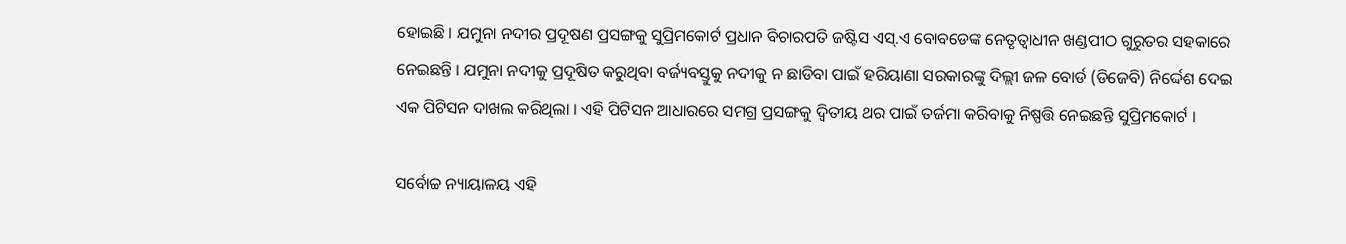ହୋଇଛି । ଯମୁନା ନଦୀର ପ୍ରଦୂଷଣ ପ୍ରସଙ୍ଗକୁ ସୁପ୍ରିମକୋର୍ଟ ପ୍ରଧାନ ବିଚାରପତି ଜଷ୍ଟିସ ଏସ୍‌.ଏ ବୋବଡେଙ୍କ ନେତୃତ୍ୱାଧୀନ ଖଣ୍ଡପୀଠ ଗୁରୁତର ସହକାରେ ନେଇଛନ୍ତି । ଯମୁନା ନଦୀକୁ ପ୍ରଦୂଷିତ କରୁଥିବା ବର୍ଜ୍ୟବସ୍ତୁକୁ ନଦୀକୁ ନ ଛାଡିବା ପାଇଁ ହରିୟାଣା ସରକାରଙ୍କୁ ଦିଲ୍ଲୀ ଜଳ ବୋର୍ଡ (ଡିଜେବି) ନିର୍ଦ୍ଦେଶ ଦେଇ ଏକ ପିଟିସନ ଦାଖଲ କରିଥିଲା । ଏହି ପିଟିସନ ଆଧାରରେ ସମଗ୍ର ପ୍ରସଙ୍ଗକୁ ଦ୍ୱିତୀୟ ଥର ପାଇଁ ତର୍ଜମା କରିବାକୁ ନିଷ୍ପତ୍ତି ନେଇଛନ୍ତି ସୁପ୍ରିମକୋର୍ଟ ।

ସର୍ବୋଚ୍ଚ ନ୍ୟାୟାଳୟ ଏହି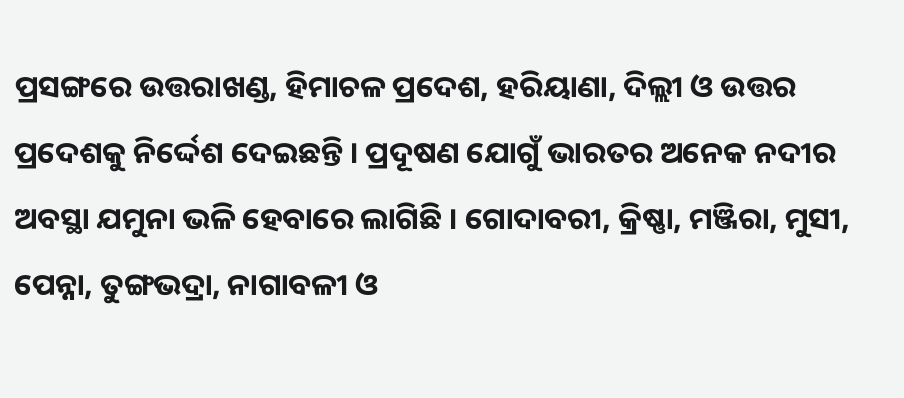ପ୍ରସଙ୍ଗରେ ଉତ୍ତରାଖଣ୍ଡ, ହିମାଚଳ ପ୍ରଦେଶ, ହରିୟାଣା, ଦିଲ୍ଲୀ ଓ ଉତ୍ତର ପ୍ରଦେଶକୁ ନିର୍ଦ୍ଦେଶ ଦେଇଛନ୍ତି । ପ୍ରଦୂଷଣ ଯୋଗୁଁ ଭାରତର ଅନେକ ନଦୀର ଅବସ୍ଥା ଯମୁନା ଭଳି ହେବାରେ ଲାଗିଛି । ଗୋଦାବରୀ, କ୍ରିଷ୍ଣା, ମଞ୍ଜିରା, ମୁସୀ, ପେନ୍ନା, ତୁଙ୍ଗଭଦ୍ରା, ନାଗାବଳୀ ଓ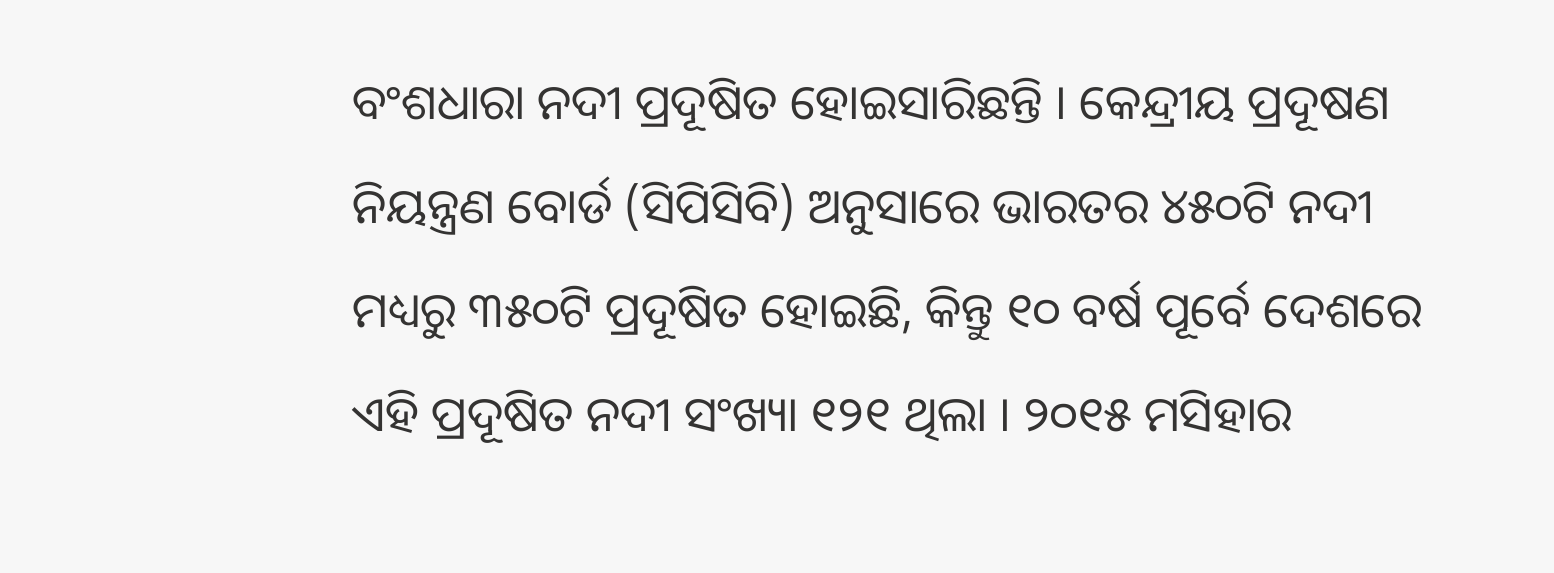ବଂଶଧାରା ନଦୀ ପ୍ରଦୂଷିତ ହୋଇସାରିଛନ୍ତି । କେନ୍ଦ୍ରୀୟ ପ୍ରଦୂଷଣ ନିୟନ୍ତ୍ରଣ ବୋର୍ଡ (ସିପିସିବି) ଅନୁସାରେ ଭାରତର ୪୫୦ଟି ନଦୀ ମଧ୍ୟରୁ ୩୫୦ଟି ପ୍ରଦୂଷିତ ହୋଇଛି, କିନ୍ତୁ ୧୦ ବର୍ଷ ପୂର୍ବେ ଦେଶରେ ଏହି ପ୍ରଦୂଷିତ ନଦୀ ସଂଖ୍ୟା ୧୨୧ ଥିଲା । ୨୦୧୫ ମସିହାର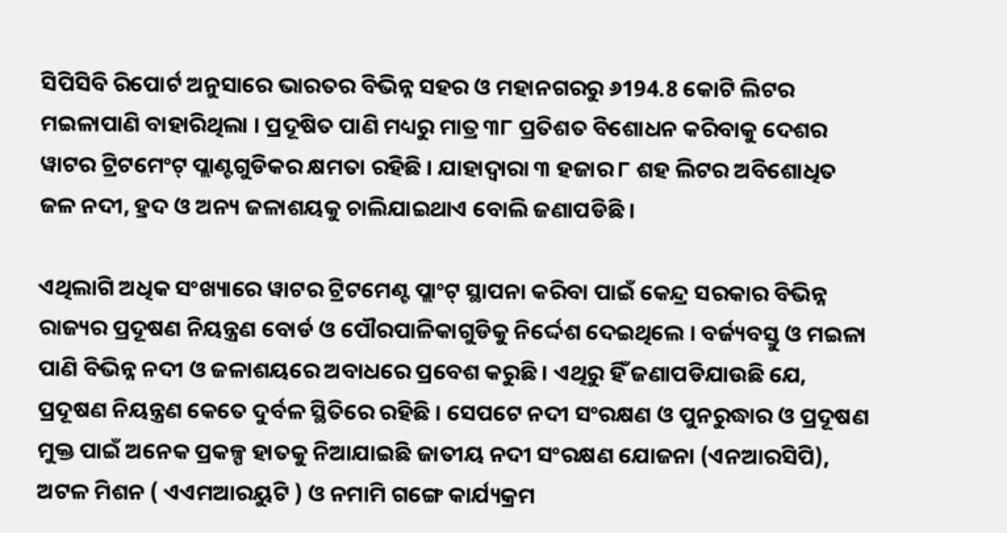ସିପିସିବି ରିପୋର୍ଟ ଅନୁସାରେ ଭାରତର ବିଭିନ୍ନ ସହର ଓ ମହାନଗରରୁ ୬194.8 କୋଟି ଲିଟର ମଇଳାପାଣି ବାହାରିଥିଲା । ପ୍ରଦୂଷିତ ପାଣି ମଧ୍ୟରୁ ମାତ୍ର ୩୮ ପ୍ରତିଶତ ବିଶୋଧନ କରିବାକୁ ଦେଶର ୱାଟର ଟ୍ରିଟମେଂଟ୍ ପ୍ଲାଣ୍ଟଗୁଡିକର କ୍ଷମତା ରହିଛି । ଯାହାଦ୍ବାରା ୩ ହଜାର ୮ ଶହ ଲିଟର ଅବିଶୋଧିତ ଜଳ ନଦୀ, ହ୍ରଦ ଓ ଅନ୍ୟ ଜଳାଶୟକୁ ଚାଲିଯାଇଥାଏ ବୋଲି ଜଣାପଡିଛି ।

ଏଥିଲାଗି ଅଧିକ ସଂଖ୍ୟାରେ ୱାଟର ଟ୍ରିଟମେଣ୍ଟ ପ୍ଲାଂଟ୍ ସ୍ଥାପନା କରିବା ପାଇଁ କେନ୍ଦ୍ର ସରକାର ବିଭିନ୍ନ ରାଜ୍ୟର ପ୍ରଦୂଷଣ ନିୟନ୍ତ୍ରଣ ବୋର୍ଡ ଓ ପୌରପାଳିକାଗୁଡିକୁ ନିର୍ଦ୍ଦେଶ ଦେଇଥିଲେ । ବର୍ଜ୍ୟବସ୍ତୁ ଓ ମଇଳା ପାଣି ବିଭିନ୍ନ ନଦୀ ଓ ଜଳାଶୟରେ ଅବାଧରେ ପ୍ରବେଶ କରୁଛି । ଏଥିରୁ ହିଁ ଜଣାପଡିଯାଉଛି ଯେ, ପ୍ରଦୂଷଣ ନିୟନ୍ତ୍ରଣ କେତେ ଦୁର୍ବଳ ସ୍ଥିତିରେ ରହିଛି । ସେପଟେ ନଦୀ ସଂରକ୍ଷଣ ଓ ପୁନରୁଦ୍ଧାର ଓ ପ୍ରଦୂଷଣ ମୁକ୍ତ ପାଇଁ ଅନେକ ପ୍ରକଳ୍ପ ହାତକୁ ନିଆଯାଇଛି ଜାତୀୟ ନଦୀ ସଂରକ୍ଷଣ ଯୋଜନା (ଏନଆରସିପି), ଅଟଳ ମିଶନ ( ଏଏମଆରୟୁଟି ) ଓ ନମାମି ଗଙ୍ଗେ କାର୍ଯ୍ୟକ୍ରମ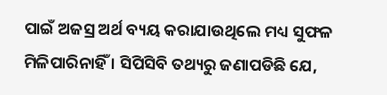ପାଇଁ ଅଜସ୍ର ଅର୍ଥ ବ୍ୟୟ କରାଯାଉଥିଲେ ମଧ୍ୟ ସୁଫଳ ମିଳିପାରିନାହିଁ । ସିପିସିବି ତଥ୍ୟରୁ ଜଣାପଡିଛି ଯେ,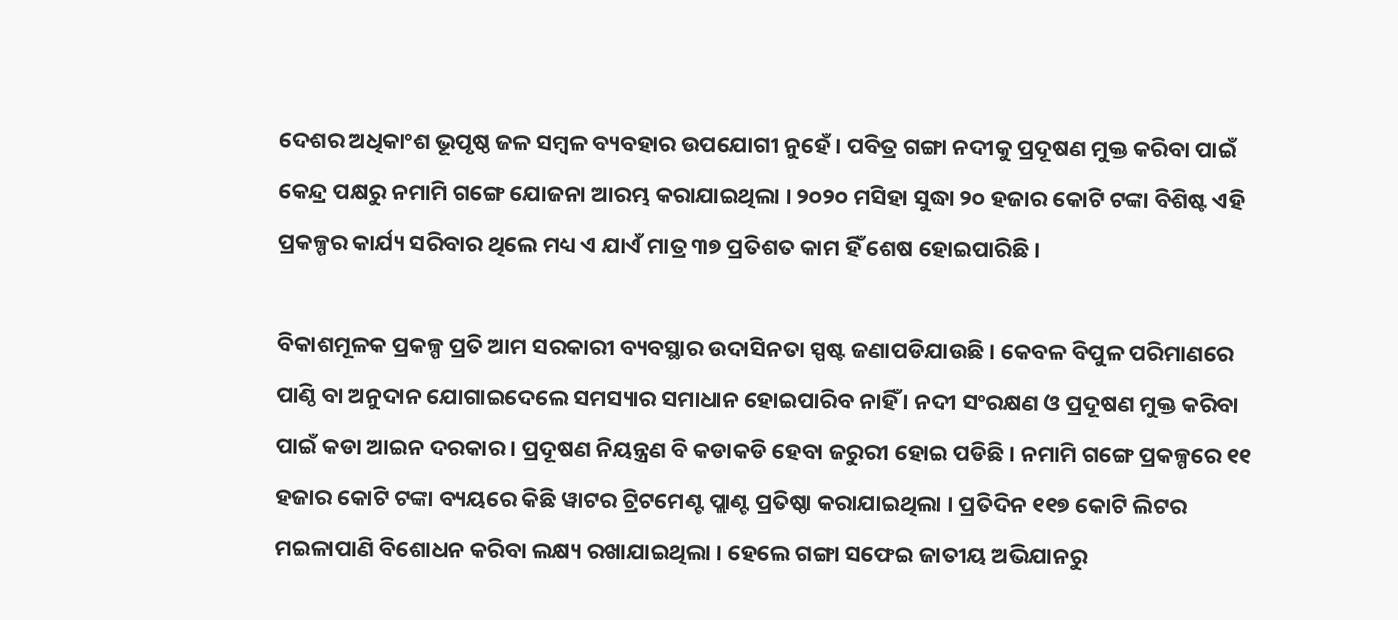ଦେଶର ଅଧିକାଂଶ ଭୂପୃଷ୍ଠ ଜଳ ସମ୍ବଳ ବ୍ୟବହାର ଉପଯୋଗୀ ନୁହେଁ । ପବିତ୍ର ଗଙ୍ଗା ନଦୀକୁ ପ୍ରଦୂଷଣ ମୁକ୍ତ କରିବା ପାଇଁ କେନ୍ଦ୍ର ପକ୍ଷରୁ ନମାମି ଗଙ୍ଗେ ଯୋଜନା ଆରମ୍ଭ କରାଯାଇଥିଲା । ୨୦୨୦ ମସିହା ସୁଦ୍ଧା ୨୦ ହଜାର କୋଟି ଟଙ୍କା ବିଶିଷ୍ଟ ଏହି ପ୍ରକଳ୍ପର କାର୍ଯ୍ୟ ସରିବାର ଥିଲେ ମଧ୍ୟ ଏ ଯାଏଁ ମାତ୍ର ୩୭ ପ୍ରତିଶତ କାମ ହିଁ ଶେଷ ହୋଇପାରିଛି ।

ବିକାଶମୂଳକ ପ୍ରକଳ୍ପ ପ୍ରତି ଆମ ସରକାରୀ ବ୍ୟବସ୍ଥାର ଉଦାସିନତା ସ୍ପଷ୍ଟ ଜଣାପଡିଯାଉଛି । କେବଳ ବିପୁଳ ପରିମାଣରେ ପାଣ୍ଠି ବା ଅନୁଦାନ ଯୋଗାଇଦେଲେ ସମସ୍ୟାର ସମାଧାନ ହୋଇପାରିବ ନାହିଁ । ନଦୀ ସଂରକ୍ଷଣ ଓ ପ୍ରଦୂଷଣ ମୁକ୍ତ କରିବା ପାଇଁ କଡା ଆଇନ ଦରକାର । ପ୍ରଦୂଷଣ ନିୟନ୍ତ୍ରଣ ବି କଡାକଡି ହେବା ଜରୁରୀ ହୋଇ ପଡିଛି । ନମାମି ଗଙ୍ଗେ ପ୍ରକଳ୍ପରେ ୧୧ ହଜାର କୋଟି ଟଙ୍କା ବ୍ୟୟରେ କିଛି ୱାଟର ଟ୍ରିଟମେଣ୍ଟ ପ୍ଲାଣ୍ଟ ପ୍ରତିଷ୍ଠା କରାଯାଇଥିଲା । ପ୍ରତିଦିନ ୧୧୭ କୋଟି ଲିଟର ମଇଳାପାଣି ବିଶୋଧନ କରିବା ଲକ୍ଷ୍ୟ ରଖାଯାଇଥିଲା । ହେଲେ ଗଙ୍ଗା ସଫେଇ ଜାତୀୟ ଅଭିଯାନରୁ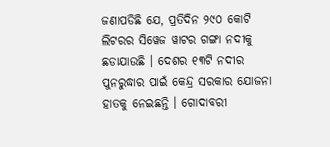ଜଣାପଡିଛି ଯେ, ପ୍ରତିଦିନ ୨୯୦ କୋଟି ଲିଟରର ସିୱେଜ ୱାଟର ଗଙ୍ଗା ନଦୀକୁ ଛଡାଯାଉଛି । ଦେଶର ୧୩ଟି ନଦୀର ପୁନରୁଦ୍ଧାର ପାଇଁ କେନ୍ଦ୍ର ସରକାର ଯୋଜନା ହାତକୁ ନେଇଛନ୍ତି । ଗୋଦାବରୀ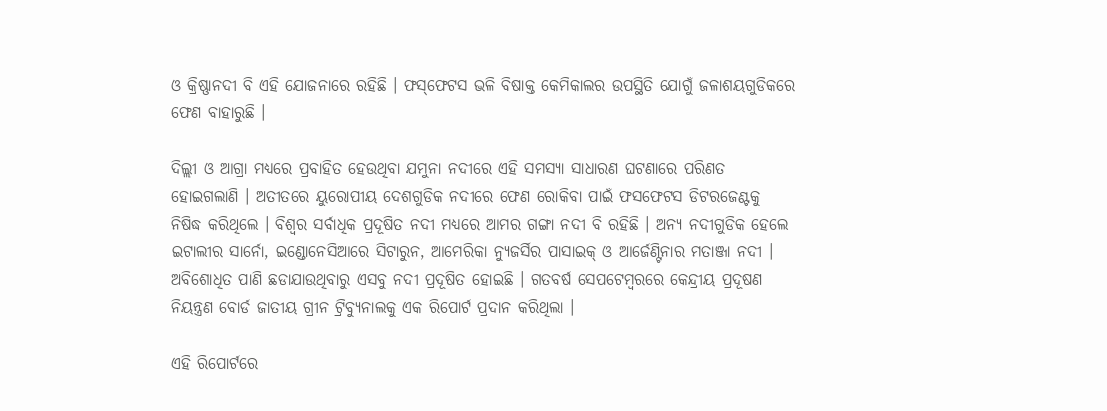ଓ କ୍ରିଷ୍ଣାନଦୀ ବି ଏହି ଯୋଜନାରେ ରହିଛି । ଫସ୍‌ଫେଟସ ଭଳି ବିଷାକ୍ତ କେମିକାଲର ଉପସ୍ଥିତି ଯୋଗୁଁ ଜଳାଶୟଗୁଡିକରେ ଫେଣ ବାହାରୁଛି ।

ଦିଲ୍ଲୀ ଓ ଆଗ୍ରା ମଧ୍ୟରେ ପ୍ରବାହିତ ହେଉଥିବା ଯମୁନା ନଦୀରେ ଏହି ସମସ୍ୟା ସାଧାରଣ ଘଟଣାରେ ପରିଣତ ହୋଇଗଲାଣି । ଅତୀତରେ ୟୁରୋପୀୟ ଦେଶଗୁଡିକ ନଦୀରେ ଫେଣ ରୋକିବା ପାଇଁ ଫସଫେଟସ ଡିଟରଜେଣ୍ଟକୁ ନିଷିଦ୍ଧ କରିଥିଲେ । ବିଶ୍ୱର ସର୍ବାଧିକ ପ୍ରଦୂଷିତ ନଦୀ ମଧ୍ୟରେ ଆମର ଗଙ୍ଗା ନଦୀ ବି ରହିଛି । ଅନ୍ୟ ନଦୀଗୁଡିକ ହେଲେ ଇଟାଲୀର ସାର୍ନୋ, ଇଣ୍ଡୋନେସିଆରେ ସିଟାରୁନ, ଆମେରିକା ନ୍ୟୁଜର୍ସିର ପାସାଇକ୍ ଓ ଆର୍ଜେଣ୍ଟିନାର ମତାଞ୍ଜା ନଦୀ । ଅବିଶୋଧିତ ପାଣି ଛଡାଯାଉଥିବାରୁ ଏସବୁ ନଦୀ ପ୍ରଦୂଷିତ ହୋଇଛି । ଗତବର୍ଷ ସେପଟେମ୍ବରରେ କେନ୍ଦ୍ରୀୟ ପ୍ରଦୂଷଣ ନିୟନ୍ତ୍ରଣ ବୋର୍ଡ ଜାତୀୟ ଗ୍ରୀନ ଟ୍ରିବ୍ୟୁନାଲକୁ ଏକ ରିପୋର୍ଟ ପ୍ରଦାନ କରିଥିଲା ।

ଏହି ରିପୋର୍ଟରେ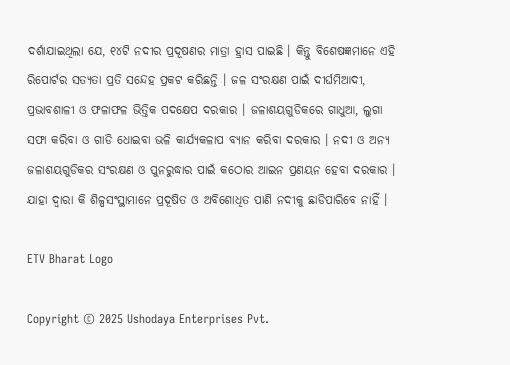ଦର୍ଶାଯାଇଥିଲା ଯେ, ୧୪ଟି ନଦୀର ପ୍ରଦୂଷଣର ମାତ୍ରା ହ୍ରାସ ପାଇଛି । କିନ୍ତୁ ବିଶେଷଜ୍ଞମାନେ ଏହି ରିପୋର୍ଟର ସତ୍ୟତା ପ୍ରତି ସନ୍ଦେହ ପ୍ରକଟ କରିଛନ୍ତି । ଜଳ ସଂରକ୍ଷଣ ପାଇଁ ଦୀର୍ଘମିଆଦୀ, ପ୍ରଭାବଶାଳୀ ଓ ଫଳାଫଳ ଭିତ୍ତିକ ପଦକ୍ଷେପ ଦରକାର । ଜଳାଶୟଗୁଡିକରେ ଗାଧୁଆ, ଲୁଗା ସଫା କରିବା ଓ ଗାଡି ଧୋଇବା ଭଳି କାର୍ଯ୍ୟକଳାପ ବ୍ୟାନ କରିବା ଦରକାର । ନଦୀ ଓ ଅନ୍ୟ ଜଳାଶୟଗୁଡିକର ସଂରକ୍ଷଣ ଓ ପୁନରୁଦ୍ଧାର ପାଇଁ କଠୋର ଆଇନ ପ୍ରଣୟନ ହେବା ଦରକାର । ଯାହା ଦ୍ୱାରା କି ଶିଳ୍ପସଂସ୍ଥାମାନେ ପ୍ରଦୂଷିତ ଓ ଅବିଶୋଧିତ ପାଣି ନଦୀକୁ ଛାଡିପାରିବେ ନାହିଁ ।

ETV Bharat Logo

Copyright © 2025 Ushodaya Enterprises Pvt.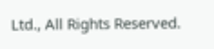Ltd., All Rights Reserved.